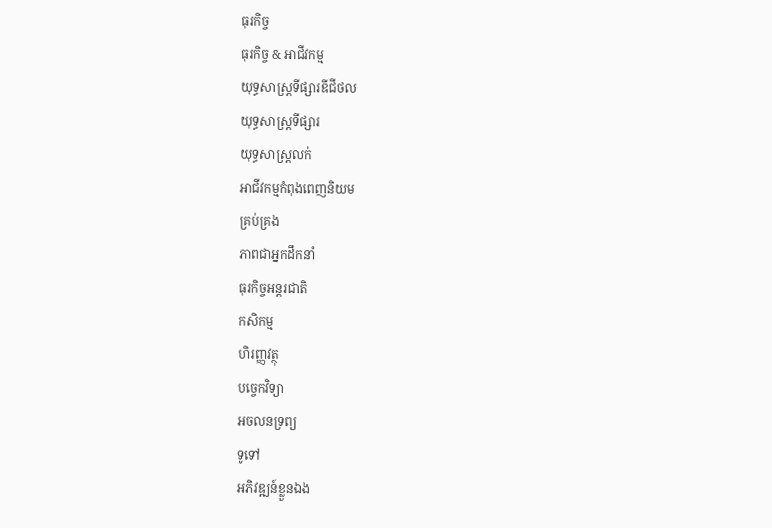ធុរកិច្ច
ធុរកិច្ច & អាជីវកម្ម
យុទ្ធសាស្ត្រទីផ្សារឌីជីថល
យុទ្ធសាស្ត្រទីផ្សារ
យុទ្ធសាស្ត្រលក់
អាជីវកម្មកំពុងពេញនិយម
គ្រប់គ្រង
ភាពជាអ្នកដឹកនាំ
ធុរកិច្ចអន្តរជាតិ
កសិកម្ម
ហិរញ្ញវត្ថុ
បច្ចេកវិទ្យា
អចលនទ្រព្យ
ទូទៅ
អភិវឌ្ឍន៍ខ្លួនឯង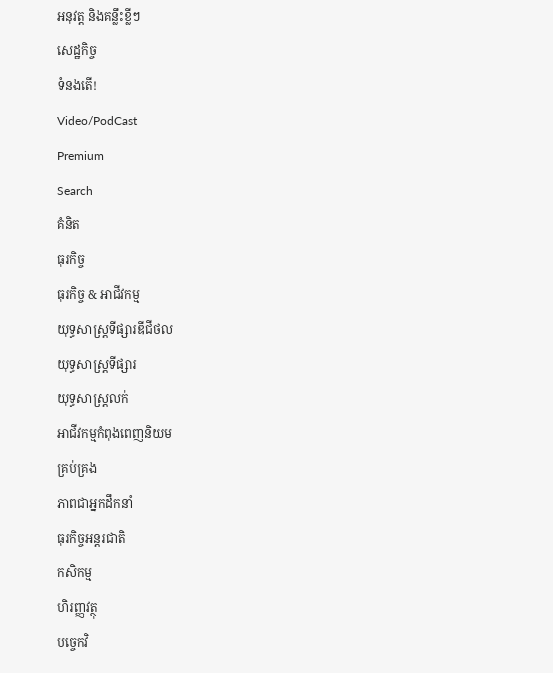អនុវត្ត និងគន្លឹះខ្លីៗ
សេដ្ឋកិច្ច
ទំនងតើ!
Video/PodCast
Premium
Search
គំនិត
ធុរកិច្ច
ធុរកិច្ច & អាជីវកម្ម
យុទ្ធសាស្ត្រទីផ្សារឌីជីថល
យុទ្ធសាស្ត្រទីផ្សារ
យុទ្ធសាស្ត្រលក់
អាជីវកម្មកំពុងពេញនិយម
គ្រប់គ្រង
ភាពជាអ្នកដឹកនាំ
ធុរកិច្ចអន្តរជាតិ
កសិកម្ម
ហិរញ្ញវត្ថុ
បច្ចេកវិ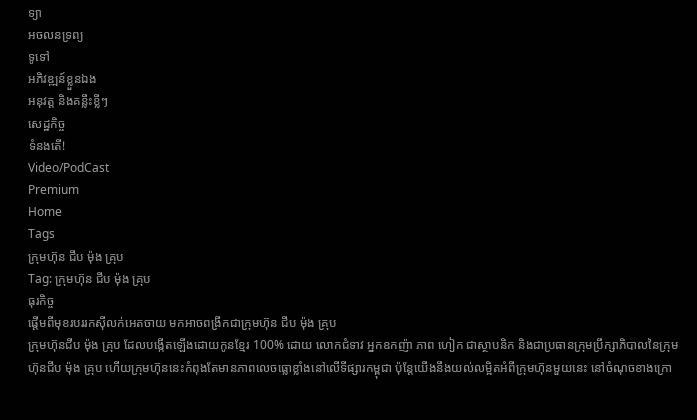ទ្យា
អចលនទ្រព្យ
ទូទៅ
អភិវឌ្ឍន៍ខ្លួនឯង
អនុវត្ត និងគន្លឹះខ្លីៗ
សេដ្ឋកិច្ច
ទំនងតើ!
Video/PodCast
Premium
Home
Tags
ក្រុមហ៊ុន ជីប ម៉ុង គ្រុប
Tag: ក្រុមហ៊ុន ជីប ម៉ុង គ្រុប
ធុរកិច្ច
ផ្ដើមពីមុខរបររកស៊ីលក់អេតចាយ មកអាចពង្រីកជាក្រុមហ៊ុន ជីប ម៉ុង គ្រុប
ក្រុមហ៊ុនជីប ម៉ុង គ្រុប ដែលបង្កើតឡើងដោយកូនខ្មែរ 100% ដោយ លោកជំទាវ អ្នកឧកញ៉ា ភាព ហៀក ជាស្ថាបនិក និងជាប្រធានក្រុមប្រឹក្សាភិបាលនៃក្រុមហ៊ុនជីប ម៉ុង គ្រុប ហើយក្រុមហ៊ុននេះកំពុងតែមានភាពលេចធ្លោខ្លាំងនៅលើទីផ្សារកម្ពុជា ប៉ុន្តែយើងនឹងយល់លម្អិតអំពីក្រុមហ៊ុនមួយនេះ នៅចំណុចខាងក្រោ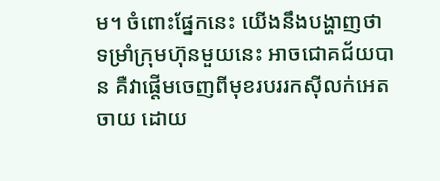ម។ ចំពោះផ្នែកនេះ យើងនឹងបង្ហាញថា ទម្រាំក្រុមហ៊ុនមួយនេះ អាចជោគជ័យបាន គឺវាផ្ដើមចេញពីមុខរបររកស៊ីលក់អេតចាយ ដោយ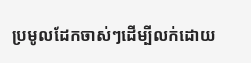ប្រមូលដែកចាស់ៗដើម្បីលក់ដោយ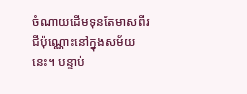ចំណាយដើមទុនតែមាសពីរជីប៉ុណ្ណោះនៅក្នុងសម័យនេះ។ បន្ទាប់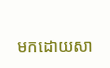មកដោយសា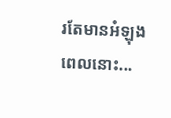រតែមានអំឡុងពេលនោះ...